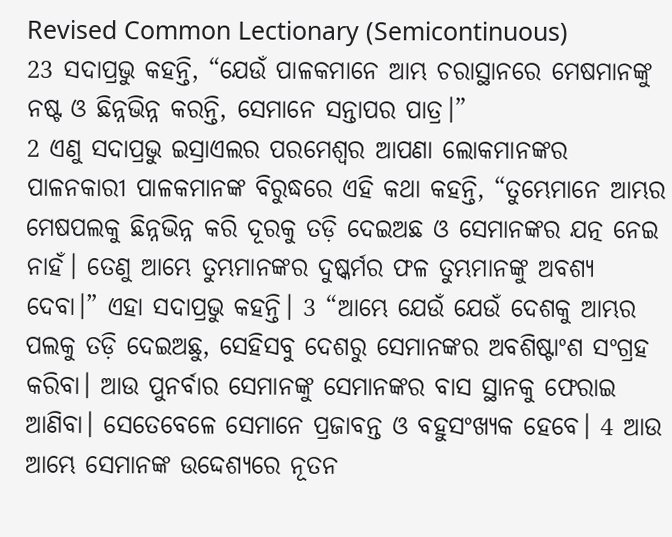Revised Common Lectionary (Semicontinuous)
23 ସଦାପ୍ରଭୁ କହନ୍ତି, “ଯେଉଁ ପାଳକମାନେ ଆମ୍ଭ ଚରାସ୍ଥାନରେ ମେଷମାନଙ୍କୁ ନଷ୍ଟ ଓ ଛିନ୍ନଭିନ୍ନ କରନ୍ତି, ସେମାନେ ସନ୍ତାପର ପାତ୍ର।”
2 ଏଣୁ ସଦାପ୍ରଭୁ ଇସ୍ରାଏଲର ପରମେଶ୍ୱର ଆପଣା ଲୋକମାନଙ୍କର ପାଳନକାରୀ ପାଳକମାନଙ୍କ ବିରୁଦ୍ଧରେ ଏହି କଥା କହନ୍ତି, “ତୁମ୍ଭେମାନେ ଆମ୍ଭର ମେଷପଲକୁ ଛିନ୍ନଭିନ୍ନ କରି ଦୂରକୁ ତଡ଼ି ଦେଇଅଛ ଓ ସେମାନଙ୍କର ଯତ୍ନ ନେଇ ନାହଁ। ତେଣୁ ଆମ୍ଭେ ତୁମ୍ଭମାନଙ୍କର ଦୁଷ୍କର୍ମର ଫଳ ତୁମ୍ଭମାନଙ୍କୁ ଅବଶ୍ୟ ଦେବା।” ଏହା ସଦାପ୍ରଭୁ କହନ୍ତି। 3 “ଆମ୍ଭେ ଯେଉଁ ଯେଉଁ ଦେଶକୁ ଆମ୍ଭର ପଲକୁ ତଡ଼ି ଦେଇଅଛୁ, ସେହିସବୁ ଦେଶରୁ ସେମାନଙ୍କର ଅବଶିଷ୍ଟାଂଶ ସଂଗ୍ରହ କରିବା। ଆଉ ପୁନର୍ବାର ସେମାନଙ୍କୁ ସେମାନଙ୍କର ବାସ ସ୍ଥାନକୁ ଫେରାଇ ଆଣିବା। ସେତେବେଳେ ସେମାନେ ପ୍ରଜାବନ୍ତ ଓ ବହୁସଂଖ୍ୟକ ହେବେ। 4 ଆଉ ଆମ୍ଭେ ସେମାନଙ୍କ ଉଦ୍ଦେଶ୍ୟରେ ନୂତନ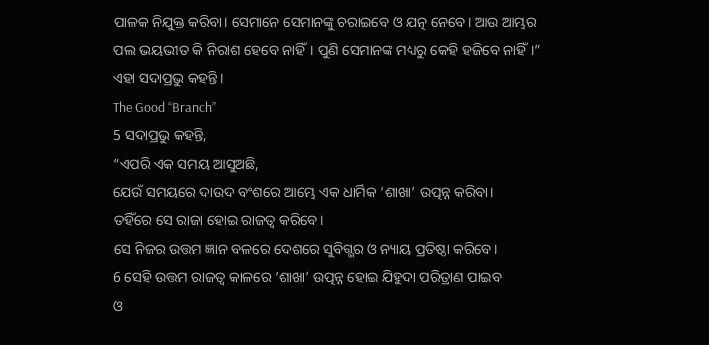ପାଳକ ନିଯୁକ୍ତ କରିବା। ସେମାନେ ସେମାନଙ୍କୁ ଚରାଇବେ ଓ ଯତ୍ନ ନେବେ। ଆଉ ଆମ୍ଭର ପଲ ଭୟଭୀତ କି ନିରାଶ ହେବେ ନାହିଁ। ପୁଣି ସେମାନଙ୍କ ମଧ୍ୟରୁ କେହି ହଜିବେ ନାହିଁ।” ଏହା ସଦାପ୍ରଭୁ କହନ୍ତି।
The Good “Branch”
5 ସଦାପ୍ରଭୁ କହନ୍ତି,
“ଏପରି ଏକ ସମୟ ଆସୁଅଛି,
ଯେଉଁ ସମୟରେ ଦାଉଦ ବଂଶରେ ଆମ୍ଭେ ଏକ ଧାର୍ମିକ ‘ଶାଖା’ ଉତ୍ପନ୍ନ କରିବା।
ତହିଁରେ ସେ ରାଜା ହୋଇ ରାଜତ୍ୱ କରିବେ।
ସେ ନିଜର ଉତ୍ତମ ଜ୍ଞାନ ବଳରେ ଦେଶରେ ସୁବିଗ୍ଭର ଓ ନ୍ୟାୟ ପ୍ରତିଷ୍ଠା କରିବେ।
6 ସେହି ଉତ୍ତମ ରାଜତ୍ୱ କାଳରେ ‘ଶାଖା’ ଉତ୍ପନ୍ନ ହୋଇ ଯିହୁଦା ପରିତ୍ରାଣ ପାଇବ
ଓ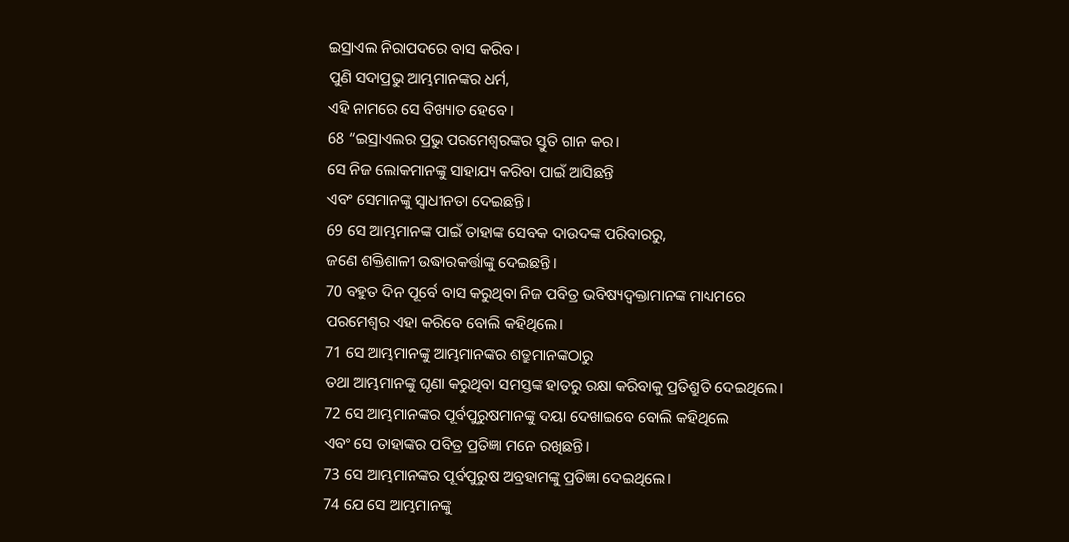ଇସ୍ରାଏଲ ନିରାପଦରେ ବାସ କରିବ।
ପୁଣି ସଦାପ୍ରଭୁ ଆମ୍ଭମାନଙ୍କର ଧର୍ମ,
ଏହି ନାମରେ ସେ ବିଖ୍ୟାତ ହେବେ।
68 “ଇସ୍ରାଏଲର ପ୍ରଭୁ ପରମେଶ୍ୱରଙ୍କର ସ୍ତୁତି ଗାନ କର।
ସେ ନିଜ ଲୋକମାନଙ୍କୁ ସାହାଯ୍ୟ କରିବା ପାଇଁ ଆସିଛନ୍ତି
ଏବଂ ସେମାନଙ୍କୁ ସ୍ୱାଧୀନତା ଦେଇଛନ୍ତି।
69 ସେ ଆମ୍ଭମାନଙ୍କ ପାଇଁ ତାହାଙ୍କ ସେବକ ଦାଉଦଙ୍କ ପରିବାରରୁ,
ଜଣେ ଶକ୍ତିଶାଳୀ ଉଦ୍ଧାରକର୍ତ୍ତାଙ୍କୁ ଦେଇଛନ୍ତି।
70 ବହୁତ ଦିନ ପୂର୍ବେ ବାସ କରୁଥିବା ନିଜ ପବିତ୍ର ଭବିଷ୍ୟଦ୍ବକ୍ତାମାନଙ୍କ ମାଧ୍ୟମରେ
ପରମେଶ୍ୱର ଏହା କରିବେ ବୋଲି କହିଥିଲେ।
71 ସେ ଆମ୍ଭମାନଙ୍କୁ ଆମ୍ଭମାନଙ୍କର ଶତ୍ରୁମାନଙ୍କଠାରୁ
ତଥା ଆମ୍ଭମାନଙ୍କୁ ଘୃଣା କରୁଥିବା ସମସ୍ତଙ୍କ ହାତରୁ ରକ୍ଷା କରିବାକୁ ପ୍ରତିଶ୍ରୁତି ଦେଇଥିଲେ।
72 ସେ ଆମ୍ଭମାନଙ୍କର ପୂର୍ବପୁରୁଷମାନଙ୍କୁ ଦୟା ଦେଖାଇବେ ବୋଲି କହିଥିଲେ
ଏବଂ ସେ ତାହାଙ୍କର ପବିତ୍ର ପ୍ରତିଜ୍ଞା ମନେ ରଖିଛନ୍ତି।
73 ସେ ଆମ୍ଭମାନଙ୍କର ପୂର୍ବପୁରୁଷ ଅବ୍ରହାମଙ୍କୁ ପ୍ରତିଜ୍ଞା ଦେଇଥିଲେ।
74 ଯେ ସେ ଆମ୍ଭମାନଙ୍କୁ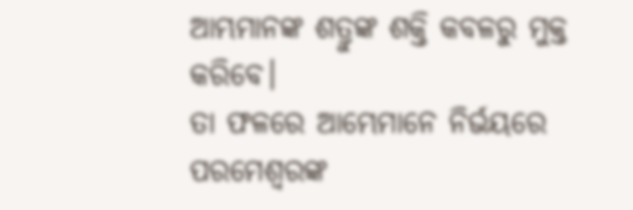ଆମ୍ଭମାନଙ୍କ ଶତ୍ରୁଙ୍କ ଶକ୍ତି କବଳରୁ ମୁକ୍ତ କରିବେ।
ତା ଫଳରେ ଆମ୍ଭେମାନେ ନିର୍ଭୟରେ ପରମେଶ୍ୱରଙ୍କ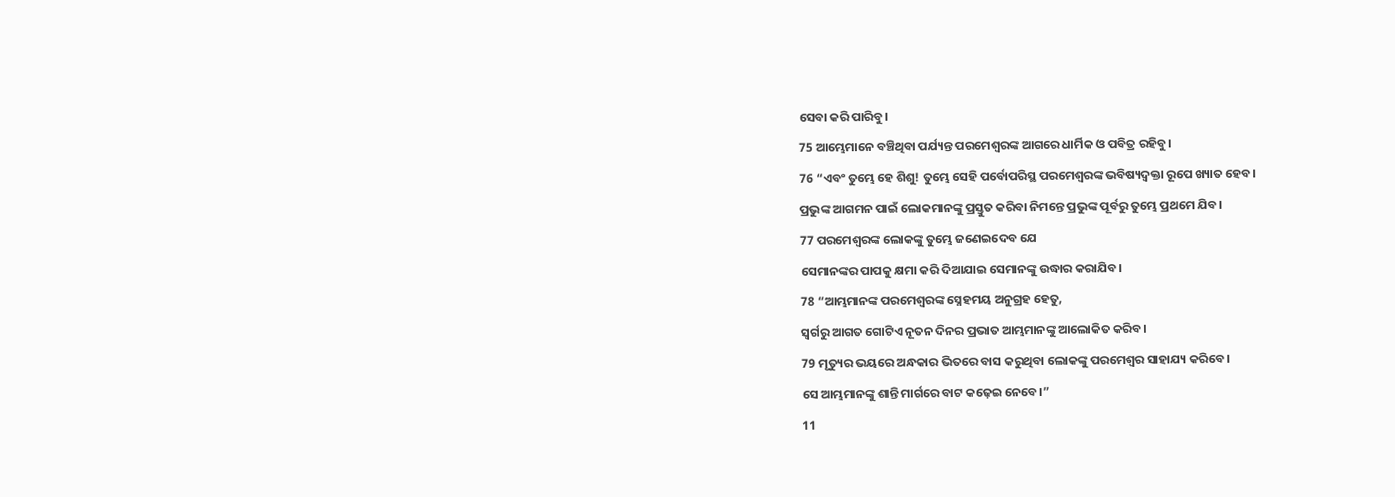ସେବା କରି ପାରିବୁ।
75 ଆମ୍ଭେମାନେ ବଞ୍ଚିଥିବା ପର୍ଯ୍ୟନ୍ତ ପରମେଶ୍ୱରଙ୍କ ଆଗରେ ଧାର୍ମିକ ଓ ପବିତ୍ର ରହିବୁ।
76 “ଏବଂ ତୁମ୍ଭେ ହେ ଶିଶୁ! ତୁମ୍ଭେ ସେହି ପର୍ବୋପରିସ୍ଥ ପରମେଶ୍ୱରଙ୍କ ଭବିଷ୍ୟଦ୍ବକ୍ତା ରୂପେ ଖ୍ୟାତ ହେବ।
ପ୍ରଭୁଙ୍କ ଆଗମନ ପାଇଁ ଲୋକମାନଙ୍କୁ ପ୍ରସ୍ତୁତ କରିବା ନିମନ୍ତେ ପ୍ରଭୁଙ୍କ ପୂର୍ବରୁ ତୁମ୍ଭେ ପ୍ରଥମେ ଯିବ।
77 ପରମେଶ୍ୱରଙ୍କ ଲୋକଙ୍କୁ ତୁମ୍ଭେ ଜଣେଇଦେବ ଯେ
ସେମାନଙ୍କର ପାପକୁ କ୍ଷମା କରି ଦିଆଯାଇ ସେମାନଙ୍କୁ ଉଦ୍ଧାର କରାଯିବ।
78 “ଆମ୍ଭମାନଙ୍କ ପରମେଶ୍ୱରଙ୍କ ସ୍ନେହମୟ ଅନୁଗ୍ରହ ହେତୁ,
ସ୍ୱର୍ଗରୁ ଆଗତ ଗୋଟିଏ ନୂତନ ଦିନର ପ୍ରଭାତ ଆମ୍ଭମାନଙ୍କୁ ଆଲୋକିତ କରିବ।
79 ମୃତ୍ୟୁର ଭୟରେ ଅନ୍ଧକାର ଭିତରେ ବାସ କରୁଥିବା ଲୋକଙ୍କୁ ପରମେଶ୍ୱର ସାହାଯ୍ୟ କରିବେ।
ସେ ଆମ୍ଭମାନଙ୍କୁ ଶାନ୍ତି ମାର୍ଗରେ ବାଟ କଢ଼େଇ ନେବେ।”
11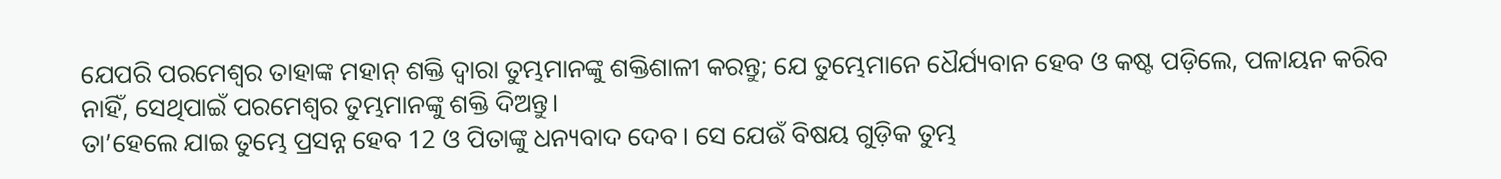ଯେପରି ପରମେଶ୍ୱର ତାହାଙ୍କ ମହାନ୍ ଶକ୍ତି ଦ୍ୱାରା ତୁମ୍ଭମାନଙ୍କୁ ଶକ୍ତିଶାଳୀ କରନ୍ତୁ; ଯେ ତୁମ୍ଭେମାନେ ଧୈର୍ଯ୍ୟବାନ ହେବ ଓ କଷ୍ଟ ପଡ଼ିଲେ, ପଳାୟନ କରିବ ନାହିଁ, ସେଥିପାଇଁ ପରମେଶ୍ୱର ତୁମ୍ଭମାନଙ୍କୁ ଶକ୍ତି ଦିଅନ୍ତୁ।
ତା’ହେଲେ ଯାଇ ତୁମ୍ଭେ ପ୍ରସନ୍ନ ହେବ 12 ଓ ପିତାଙ୍କୁ ଧନ୍ୟବାଦ ଦେବ। ସେ ଯେଉଁ ବିଷୟ ଗୁଡ଼ିକ ତୁମ୍ଭ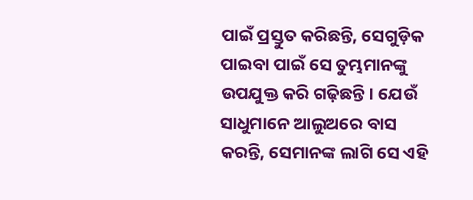ପାଇଁ ପ୍ରସ୍ତୁତ କରିଛନ୍ତି, ସେଗୁଡ଼ିକ ପାଇବା ପାଇଁ ସେ ତୁମ୍ଭମାନଙ୍କୁ ଉପଯୁକ୍ତ କରି ଗଢ଼ିଛନ୍ତି। ଯେଉଁ ସାଧୁମାନେ ଆଲୁଅରେ ବାସ କରନ୍ତି, ସେମାନଙ୍କ ଲାଗି ସେ ଏହି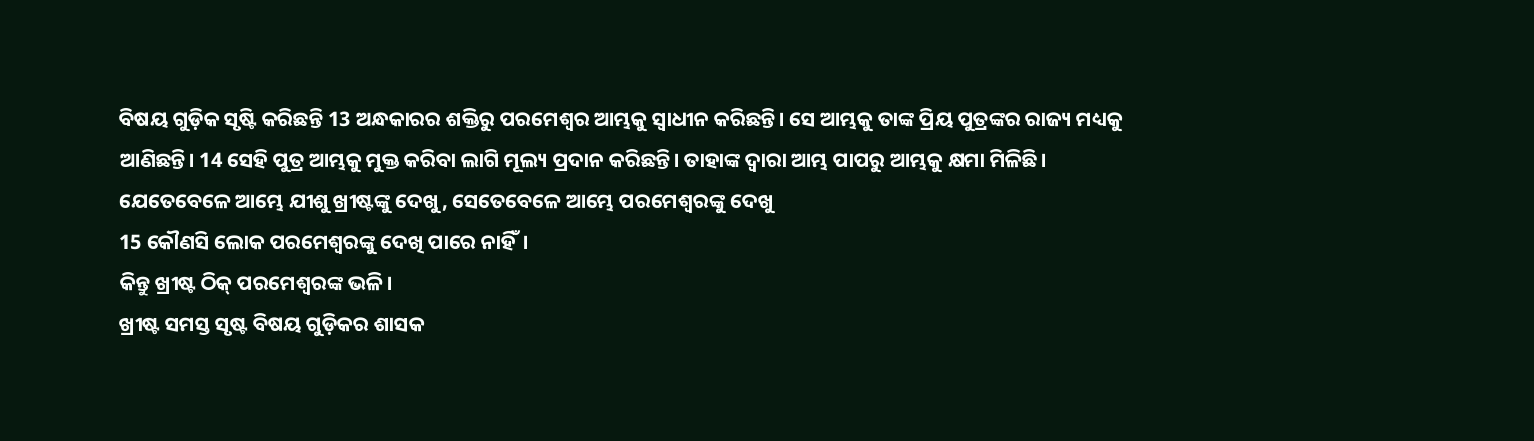ବିଷୟ ଗୁଡ଼ିକ ସୃଷ୍ଟି କରିଛନ୍ତି 13 ଅନ୍ଧକାରର ଶକ୍ତିରୁ ପରମେଶ୍ୱର ଆମ୍ଭକୁ ସ୍ୱାଧୀନ କରିଛନ୍ତି। ସେ ଆମ୍ଭକୁ ତାଙ୍କ ପ୍ରିୟ ପୁତ୍ରଙ୍କର ରାଜ୍ୟ ମଧ୍ୟକୁ ଆଣିଛନ୍ତି। 14 ସେହି ପୁତ୍ର ଆମ୍ଭକୁ ମୁକ୍ତ କରିବା ଲାଗି ମୂଲ୍ୟ ପ୍ରଦାନ କରିଛନ୍ତି। ତାହାଙ୍କ ଦ୍ୱାରା ଆମ୍ଭ ପାପରୁ ଆମ୍ଭକୁ କ୍ଷମା ମିଳିଛି।
ଯେତେବେଳେ ଆମ୍ଭେ ଯୀଶୁ ଖ୍ରୀଷ୍ଟଙ୍କୁ ଦେଖୁ, ସେତେବେଳେ ଆମ୍ଭେ ପରମେଶ୍ୱରଙ୍କୁ ଦେଖୁ
15 କୌଣସି ଲୋକ ପରମେଶ୍ୱରଙ୍କୁ ଦେଖି ପାରେ ନାହିଁ।
କିନ୍ତୁ ଖ୍ରୀଷ୍ଟ ଠିକ୍ ପରମେଶ୍ୱରଙ୍କ ଭଳି।
ଖ୍ରୀଷ୍ଟ ସମସ୍ତ ସୃଷ୍ଟ ବିଷୟ ଗୁଡ଼ିକର ଶାସକ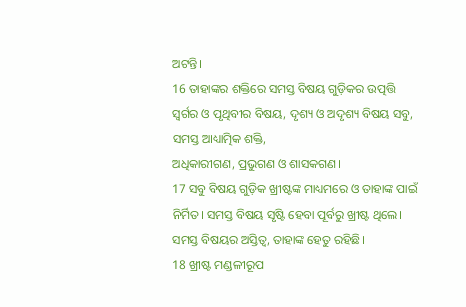ଅଟନ୍ତି।
16 ତାହାଙ୍କର ଶକ୍ତିରେ ସମସ୍ତ ବିଷୟ ଗୁଡ଼ିକର ଉତ୍ପତ୍ତି
ସ୍ୱର୍ଗର ଓ ପୃଥିବୀର ବିଷୟ, ଦୃଶ୍ୟ ଓ ଅଦୃଶ୍ୟ ବିଷୟ ସବୁ,
ସମସ୍ତ ଆଧ୍ୟାତ୍ମିକ ଶକ୍ତି,
ଅଧିକାରୀଗଣ, ପ୍ରଭୁଗଣ ଓ ଶାସକଗଣ।
17 ସବୁ ବିଷୟ ଗୁଡ଼ିକ ଖ୍ରୀଷ୍ଟଙ୍କ ମାଧ୍ୟମରେ ଓ ତାହାଙ୍କ ପାଇଁ ନିର୍ମିତ। ସମସ୍ତ ବିଷୟ ସୃଷ୍ଟି ହେବା ପୂର୍ବରୁ ଖ୍ରୀଷ୍ଟ ଥିଲେ।
ସମସ୍ତ ବିଷୟର ଅସ୍ତିତ୍ୱ, ତାହାଙ୍କ ହେତୁ ରହିଛି।
18 ଖ୍ରୀଷ୍ଟ ମଣ୍ଡଳୀରୂପ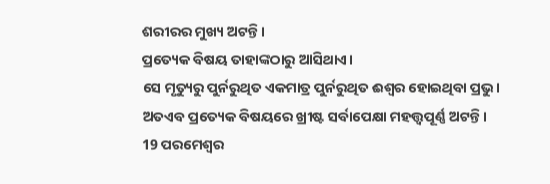ଶରୀରର ମୁଖ୍ୟ ଅଟନ୍ତି।
ପ୍ରତ୍ୟେକ ବିଷୟ ତାହାଙ୍କଠାରୁ ଆସିଥାଏ।
ସେ ମୃତ୍ୟୁରୁ ପୁର୍ନରୁଥିତ ଏକମାତ୍ର ପୁର୍ନରୁଥିତ ଈଶ୍ୱର ହୋଇଥିବା ପ୍ରଭୁ।
ଅତଏବ ପ୍ରତ୍ୟେକ ବିଷୟରେ ଖ୍ରୀଷ୍ଟ ସର୍ବାପେକ୍ଷା ମହତ୍ତ୍ୱପୂର୍ଣ୍ଣ ଅଟନ୍ତି।
19 ପରମେଶ୍ୱର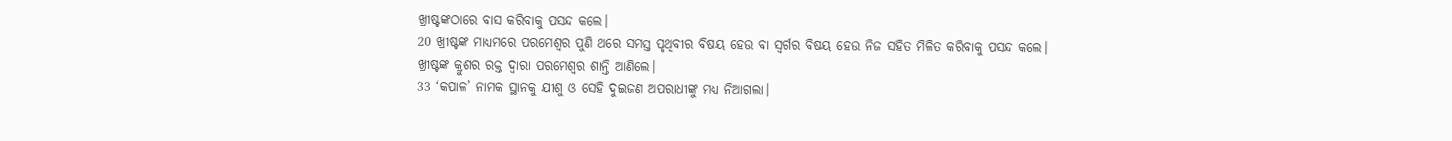ଖ୍ରୀଷ୍ଟଙ୍କଠାରେ ବାସ କରିବାକୁ ପସନ୍ଦ କଲେ।
20 ଖ୍ରୀଷ୍ଟଙ୍କ ମାଧ୍ୟମରେ ପରମେଶ୍ୱର ପୁଣି ଥରେ ସମସ୍ତ ପୃଥିବୀର ବିଷୟ ହେଉ ବା ସ୍ୱର୍ଗର ବିଷୟ ହେଉ ନିଜ ସହିତ ମିଳିତ କରିବାକୁ ପସନ୍ଦ କଲେ।
ଖ୍ରୀଷ୍ଟଙ୍କ କ୍ରୁଶର ରକ୍ତ ଦ୍ୱାରା ପରମେଶ୍ୱର ଶାନ୍ତି ଆଣିଲେ।
33 ‘କପାଳ’ ନାମକ ସ୍ଥାନକୁ ଯୀଶୁ ଓ ସେହି ଦୁଇଜଣ ଅପରାଧୀଙ୍କୁ ମଧ୍ୟ ନିଆଗଲା।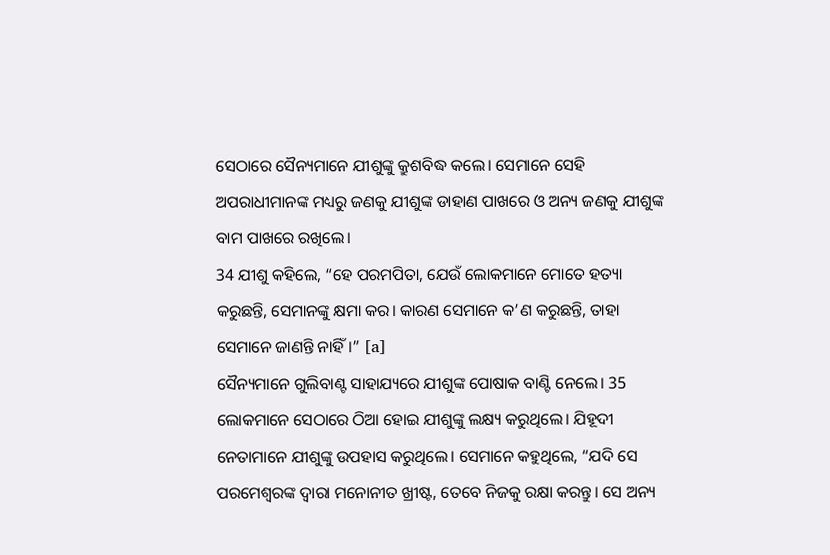ସେଠାରେ ସୈନ୍ୟମାନେ ଯୀଶୁଙ୍କୁ କ୍ରୁଶବିଦ୍ଧ କଲେ। ସେମାନେ ସେହି ଅପରାଧୀମାନଙ୍କ ମଧ୍ୟରୁ ଜଣକୁ ଯୀଶୁଙ୍କ ଡାହାଣ ପାଖରେ ଓ ଅନ୍ୟ ଜଣକୁ ଯୀଶୁଙ୍କ ବାମ ପାଖରେ ରଖିଲେ।
34 ଯୀଶୁ କହିଲେ, “ହେ ପରମପିତା, ଯେଉଁ ଲୋକମାନେ ମୋତେ ହତ୍ୟା କରୁଛନ୍ତି, ସେମାନଙ୍କୁ କ୍ଷମା କର। କାରଣ ସେମାନେ କ’ଣ କରୁଛନ୍ତି, ତାହା ସେମାନେ ଜାଣନ୍ତି ନାହିଁ।” [a]
ସୈନ୍ୟମାନେ ଗୁଲିବାଣ୍ଟ ସାହାଯ୍ୟରେ ଯୀଶୁଙ୍କ ପୋଷାକ ବାଣ୍ଟି ନେଲେ। 35 ଲୋକମାନେ ସେଠାରେ ଠିଆ ହୋଇ ଯୀଶୁଙ୍କୁ ଲକ୍ଷ୍ୟ କରୁଥିଲେ। ଯିହୂଦୀ ନେତାମାନେ ଯୀଶୁଙ୍କୁ ଉପହାସ କରୁଥିଲେ। ସେମାନେ କହୁଥିଲେ, “ଯଦି ସେ ପରମେଶ୍ୱରଙ୍କ ଦ୍ୱାରା ମନୋନୀତ ଖ୍ରୀଷ୍ଟ, ତେବେ ନିଜକୁ ରକ୍ଷା କରନ୍ତୁ। ସେ ଅନ୍ୟ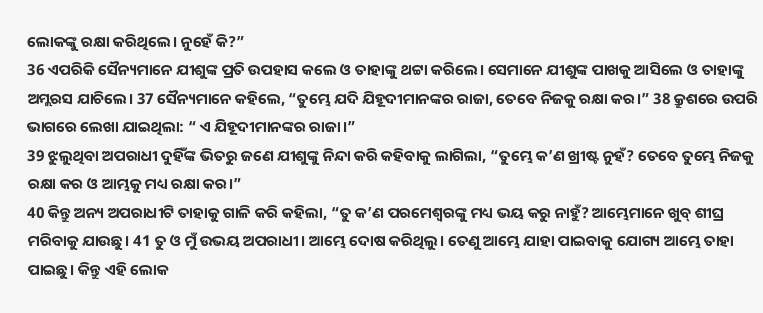ଲୋକଙ୍କୁ ରକ୍ଷା କରିଥିଲେ। ନୁହେଁ କି?”
36 ଏପରିକି ସୈନ୍ୟମାନେ ଯୀଶୁଙ୍କ ପ୍ରତି ଉପହାସ କଲେ ଓ ତାହାଙ୍କୁ ଥଟ୍ଟା କରିଲେ। ସେମାନେ ଯୀଶୁଙ୍କ ପାଖକୁ ଆସିଲେ ଓ ତାହାଙ୍କୁ ଅମ୍ଲରସ ଯାଚିଲେ। 37 ସୈନ୍ୟମାନେ କହିଲେ, “ତୁମ୍ଭେ ଯଦି ଯିହୂଦୀମାନଙ୍କର ରାଜା, ତେବେ ନିଜକୁ ରକ୍ଷା କର।” 38 କ୍ରୁଶରେ ଉପରି ଭାଗରେ ଲେଖା ଯାଇଥିଲା: “ ଏ ଯିହୂଦୀମାନଙ୍କର ରାଜା।”
39 ଝୁଲୁଥିବା ଅପରାଧୀ ଦୁହିଁଙ୍କ ଭିତରୁ ଜଣେ ଯୀଶୁଙ୍କୁ ନିନ୍ଦା କରି କହିବାକୁ ଲାଗିଲା, “ତୁମ୍ଭେ କ’ଣ ଖ୍ରୀଷ୍ଟ ନୁହଁ? ତେବେ ତୁମ୍ଭେ ନିଜକୁ ରକ୍ଷା କର ଓ ଆମ୍ଭକୁ ମଧ୍ୟ ରକ୍ଷା କର।”
40 କିନ୍ତୁ ଅନ୍ୟ ଅପରାଧୀଟି ତାହାକୁ ଗାଳି କରି କହିଲା, “ତୁ କ’ଣ ପରମେଶ୍ୱରଙ୍କୁ ମଧ୍ୟ ଭୟ କରୁ ନାହୁଁ? ଆମ୍ଭେମାନେ ଖୁବ୍ ଶୀଘ୍ର ମରିବାକୁ ଯାଉଛୁ। 41 ତୁ ଓ ମୁଁ ଉଭୟ ଅପରାଧୀ। ଆମ୍ଭେ ଦୋଷ କରିଥିଲୁ। ତେଣୁ ଆମ୍ଭେ ଯାହା ପାଇବାକୁ ଯୋଗ୍ୟ ଆମ୍ଭେ ତାହା ପାଇଛୁ। କିନ୍ତୁ ଏହି ଲୋକ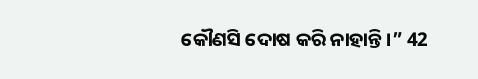କୌଣସି ଦୋଷ କରି ନାହାନ୍ତି।” 42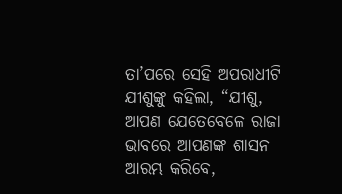ତା’ପରେ ସେହି ଅପରାଧୀଟି ଯୀଶୁଙ୍କୁ କହିଲା, “ଯୀଶୁ, ଆପଣ ଯେତେବେଳେ ରାଜା ଭାବରେ ଆପଣଙ୍କ ଶାସନ ଆରମ୍ଭ କରିବେ,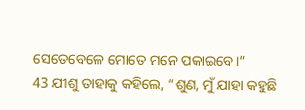ସେତେବେଳେ ମୋତେ ମନେ ପକାଇବେ।”
43 ଯୀଶୁ ତାହାକୁ କହିଲେ, “ଶୁଣ, ମୁଁ ଯାହା କହୁଛି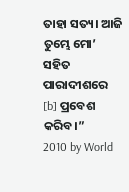ତାହା ସତ୍ୟ। ଆଜି ତୁମ୍ଭେ ମୋ’ ସହିତ ପାରାଦୀଶରେ [b] ପ୍ରବେଶ କରିବ।”
2010 by World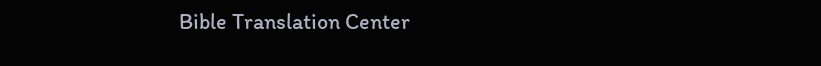Bible Translation Center